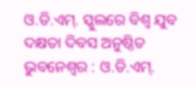ଓ.ଡି.ଏମ୍. ସ୍କୁଲରେ ବିଶ୍ୱ ଯୁବ ଦକ୍ଷତା ଦିବସ ଅନୁଷ୍ଠିତ
ଭୁବନେଶ୍ୱର : ଓ.ଡି.ଏମ୍.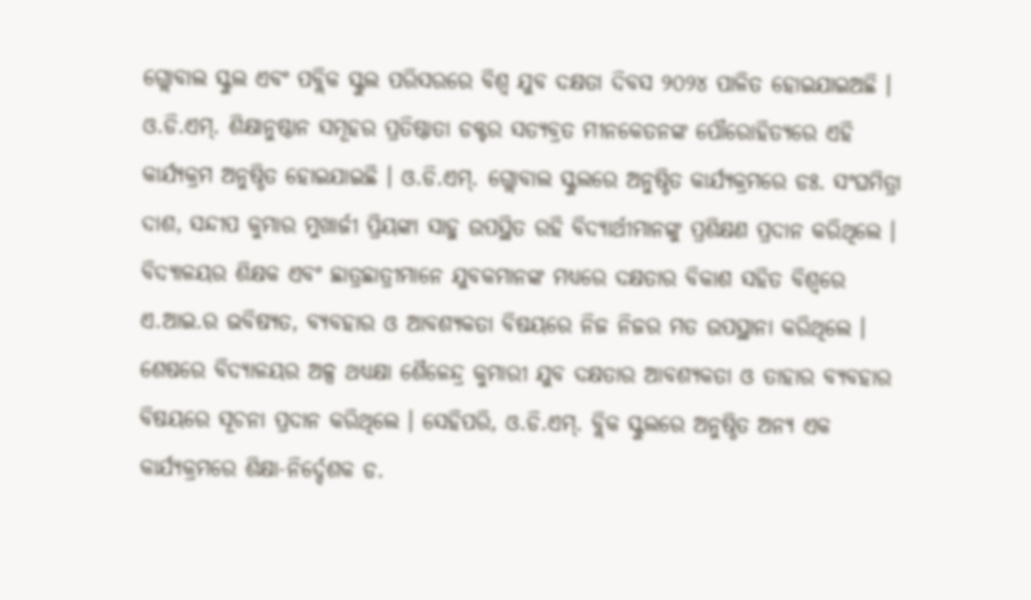ଗ୍ଲୋବାଲ ସ୍କୁଲ ଏବଂ ପବ୍ଲିକ ସ୍କୁଲ ପରିସରରେ ବିଶ୍ୱ ଯୁବ ଦକ୍ଷତା ଦିବସ ୨୦୨୪ ପାଳିତ ହୋଇଯାଇଅଛି । ଓ.ଡି.ଏମ୍. ଶିକ୍ଷାନୁଷ୍ଠାନ ସମୂହର ପ୍ରତିଷ୍ଠାତା ଡକ୍ଟର ସତ୍ୟବ୍ରତ ମୀନକେତନଙ୍କ ପୌରୋହିତ୍ୟରେ ଏହି କାର୍ଯ୍ୟକ୍ରମ ଅନୁଷ୍ଠିତ ହୋଇଯାଇଛି । ଓ.ଡି.ଏମ୍. ଗ୍ଲୋବାଲ ସ୍କୁଲରେ ଅନୁଷ୍ଠିତ କାର୍ଯ୍ୟକ୍ରମରେ ଡଃ. ସଂଘମିତ୍ରା ଦାଶ, ସନ୍ଦୀପ କୁମାର ମୁଖାର୍ଜୀ ପ୍ରିୟଙ୍କା ସାହୁ ଉପସ୍ଥିତ ରହି ବିଦ୍ୟାର୍ଥୀମାନଙ୍କୁ ପ୍ରଶିକ୍ଷଣ ପ୍ରଦାନ କରିଥିଲେ । ବିଦ୍ୟାଳୟର ଶିକ୍ଷକ ଏବଂ ଛାତ୍ରଛାତ୍ରୀମାନେ ଯୁବକମାନଙ୍କ ମଧ୍ୟରେ ଦକ୍ଷତାର ବିକାଶ ସହିତ ବିଶ୍ୱରେ ଏ.ଆଇ.ର ଭବିଷ୍ୟତ, ବ୍ୟବହାର ଓ ଆବଶ୍ୟକତା ବିଷୟରେ ନିଜ ନିଜର ମତ ଉପସ୍ଥାନା କରିଥିଲେ ।
ଶେଷରେ ବିଦ୍ୟାଳୟର ଅଳ୍ପ ଥଧ୍ଯକ୍ଷା ଶୈଳେନ୍ଦ୍ର କୁମାରୀ ଯୁବ ଦକ୍ଷତାର ଆବଶ୍ୟକତା ଓ ତାହାର ବ୍ୟବହାର ବିଷୟରେ ସୂଚନା ପ୍ରଦାନ କରିଥିଲେ । ସେହିପରି, ଓ.ଡି.ଏମ୍. ବ୍ଲିକ ସ୍କୁଲରେ ଅନୁଷ୍ଠିତ ଅନ୍ୟ ଏକ କାର୍ଯ୍ୟକ୍ରମରେ ଶିକ୍ଷା-ନିର୍ଦ୍ଦେଶକ ଡ.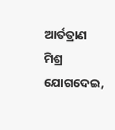ଆର୍ତତ୍ରାଣ ମିଶ୍ର ଯୋଗଦେଇ,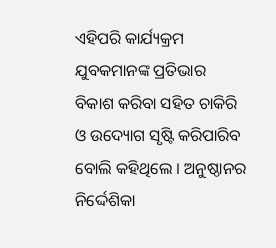ଏହିପରି କାର୍ଯ୍ୟକ୍ରମ ଯୁବକମାନଙ୍କ ପ୍ରତିଭାର ବିକାଶ କରିବା ସହିତ ଚାକିରି ଓ ଉଦ୍ୟୋଗ ସୃଷ୍ଟି କରିପାରିବ ବୋଲି କହିଥିଲେ । ଅନୁଷ୍ଠାନର ନିର୍ଦ୍ଦେଶିକା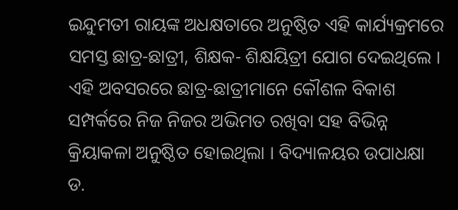ଇନ୍ଦୁମତୀ ରାୟଙ୍କ ଅଧକ୍ଷତାରେ ଅନୁଷ୍ଠିତ ଏହି କାର୍ଯ୍ୟକ୍ରମରେ ସମସ୍ତ ଛାତ୍ର-ଛାତ୍ରୀ, ଶିକ୍ଷକ- ଶିକ୍ଷୟିତ୍ରୀ ଯୋଗ ଦେଇଥିଲେ ।
ଏହି ଅବସରରେ ଛାତ୍ର-ଛାତ୍ରୀମାନେ କୌଶଳ ବିକାଶ ସମ୍ପର୍କରେ ନିଜ ନିଜର ଅଭିମତ ରଖିବା ସହ ବିଭିନ୍ନ କ୍ରିୟାକଳା ଅନୁଷ୍ଠିତ ହୋଇଥିଲା । ବିଦ୍ୟାଳୟର ଉପାଧକ୍ଷା ଡ.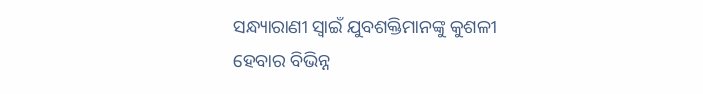ସନ୍ଧ୍ୟାରାଣୀ ସ୍ୱାଇଁ ଯୁବଶକ୍ତିମାନଙ୍କୁ କୁଶଳୀ ହେବାର ବିଭିନ୍ନ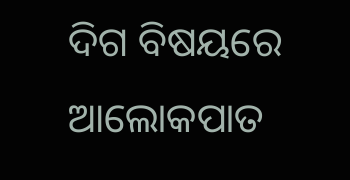ଦିଗ ବିଷୟରେ ଆଲୋକପାତ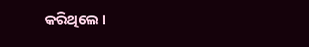କରିଥିଲେ ।